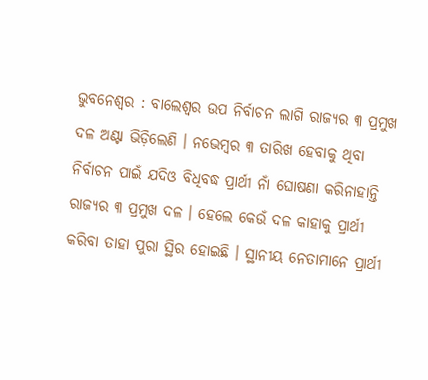ଭୁବନେଶ୍ୱର : ବାଲେଶ୍ୱର ଉପ ନିର୍ବାଚନ ଲାଗି ରାଜ୍ୟର ୩ ପ୍ରମୁଖ ଦଳ ଅଣ୍ଟା ଭିଡ଼ିଲେଣି । ନଭେମ୍ବର ୩ ତାରିଖ ହେବାକୁ ଥିବା ନିର୍ବାଚନ ପାଇଁ ଯଦିଓ ବିଧିବଦ୍ଧ ପ୍ରାର୍ଥୀ ନାଁ ଘୋଷଣା କରିନାହାନ୍ତି ରାଜ୍ୟର ୩ ପ୍ରମୁଖ ଦଳ । ହେଲେ କେଉଁ ଦଳ କାହାକୁ ପ୍ରାର୍ଥୀ କରିବା ତାହା ପୁରା ସ୍ଥିର ହୋଇଛି । ସ୍ଥାନୀୟ ନେତାମାନେ ପ୍ରାର୍ଥୀ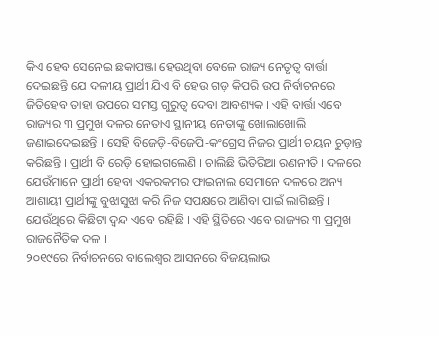କିଏ ହେବ ସେନେଇ ଛକାପଞ୍ଜା ହେଉଥିବା ବେଳେ ରାଜ୍ୟ ନେତୃତ୍ୱ ବାର୍ତ୍ତା ଦେଇଛନ୍ତି ଯେ ଦଳୀୟ ପ୍ରାର୍ଥୀ ଯିଏ ବି ହେଉ ଗଡ଼ କିପରି ଉପ ନିର୍ବାଚନରେ ଜିତିହେବ ତାହା ଉପରେ ସମସ୍ତ ଗୁରୁତ୍ୱ ଦେବା ଆବଶ୍ୟକ । ଏହି ବାର୍ତ୍ତା ଏବେ ରାଜ୍ୟର ୩ ପ୍ରମୁଖ ଦଳର ନେତାଏ ସ୍ଥାନୀୟ ନେତାଙ୍କୁ ଖୋଲାଖୋଲି ଜଣାଇଦେଇଛନ୍ତି । ସେହି ବିଜେଡ଼ି-ବିଜେପି-କଂଗ୍ରେସ ନିଜର ପ୍ରାର୍ଥୀ ଚୟନ ଚୁଡ଼ାନ୍ତ କରିଛନ୍ତି । ପ୍ରାର୍ଥୀ ବି ରେଡ଼ି ହୋଇଗଲେଣି । ଚାଲିଛି ଭିତିରିଆ ରଣନୀତି । ଦଳରେ ଯେଉଁମାନେ ପ୍ରାର୍ଥୀ ହେବା ଏକରକମର ଫାଇନାଲ ସେମାନେ ଦଳରେ ଅନ୍ୟ ଆଶାୟୀ ପ୍ରାର୍ଥୀଙ୍କୁ ବୁଝାସୁଝା କରି ନିଜ ସପକ୍ଷରେ ଆଣିବା ପାଇଁ ଲାଗିଛନ୍ତି । ଯେଉଁଥିରେ କିଛିଟା ଦ୍ୱନ୍ଦ ଏବେ ରହିଛି । ଏହି ସ୍ଥିତିରେ ଏବେ ରାଜ୍ୟର ୩ ପ୍ରମୁଖ ରାଜନୈତିକ ଦଳ ।
୨୦୧୯ରେ ନିର୍ବାଚନରେ ବାଲେଶ୍ୱର ଆସନରେ ବିଜୟଲାଭ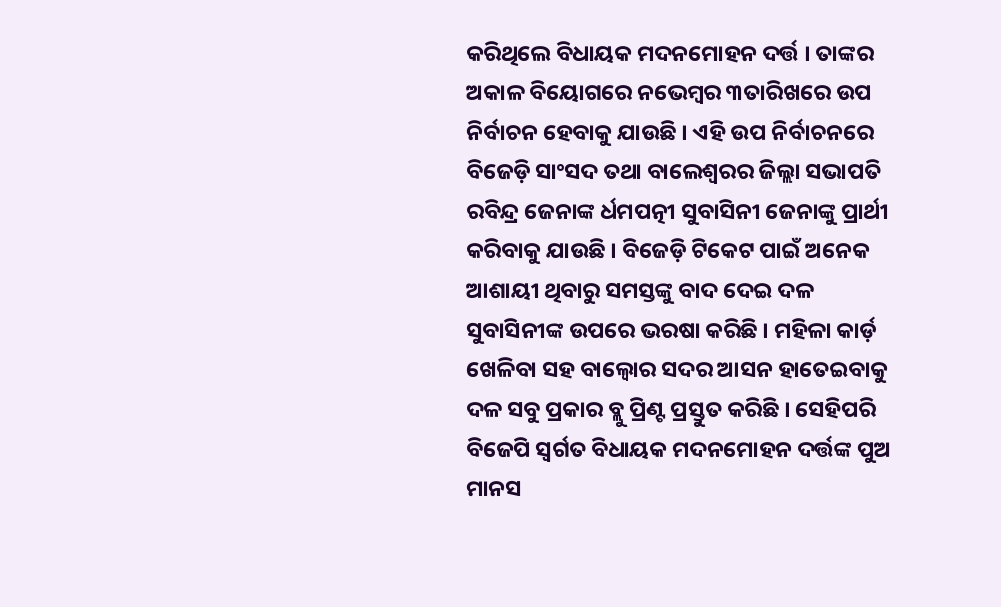କରିଥିଲେ ବିଧାୟକ ମଦନମୋହନ ଦର୍ତ୍ତ । ତାଙ୍କର ଅକାଳ ବିୟୋଗରେ ନଭେମ୍ବର ୩ତାରିଖରେ ଉପ ନିର୍ବାଚନ ହେବାକୁ ଯାଉଛି । ଏହି ଉପ ନିର୍ବାଚନରେ ବିଜେଡ଼ି ସାଂସଦ ତଥା ବାଲେଶ୍ଵରର ଜିଲ୍ଲା ସଭାପତି ରବିନ୍ଦ୍ର ଜେନାଙ୍କ ର୍ଧମପତ୍ନୀ ସୁବାସିନୀ ଜେନାଙ୍କୁ ପ୍ରାର୍ଥୀ କରିବାକୁ ଯାଉଛି । ବିଜେଡ଼ି ଟିକେଟ ପାଇଁ ଅନେକ ଆଶାୟୀ ଥିବାରୁ ସମସ୍ତଙ୍କୁ ବାଦ ଦେଇ ଦଳ ସୁବାସିନୀଙ୍କ ଉପରେ ଭରଷା କରିଛି । ମହିଳା କାର୍ଡ଼ ଖେଳିବା ସହ ବାଲ୍ୱୋର ସଦର ଆସନ ହାତେଇବାକୁ ଦଳ ସବୁ ପ୍ରକାର ବ୍ଲୁ ପ୍ରିଣ୍ଟ ପ୍ରସ୍ତୁତ କରିଛି । ସେହିପରି ବିଜେପି ସ୍ୱର୍ଗତ ବିଧାୟକ ମଦନମୋହନ ଦର୍ତ୍ତଙ୍କ ପୁଅ ମାନସ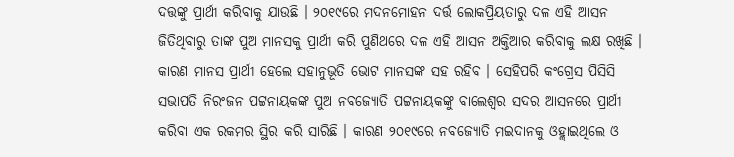ଦତ୍ତଙ୍କୁ ପ୍ରାର୍ଥୀ କରିବାକୁ ଯାଉଛି । ୨୦୧୯ରେ ମଦନମୋହନ ଦର୍ତ୍ତ ଲୋକପ୍ରିୟତାରୁ ଦଳ ଏହି ଆସନ ଜିତିଥିବାରୁ ତାଙ୍କ ପୁଅ ମାନସକୁ ପ୍ରାର୍ଥୀ କରି ପୁଣିଥରେ ଦଳ ଏହି ଆସନ ଅକ୍ତିଆର କରିବାକୁ ଲକ୍ଷ ରଖିଛି । କାରଣ ମାନସ ପ୍ରାର୍ଥୀ ହେଲେ ସହାନୁଭୂତି ଭୋଟ ମାନସଙ୍କ ସହ ରହିବ । ସେହିପରି କଂଗ୍ରେସ ପିସିସି ସଭାପତି ନିରଂଜନ ପଟ୍ଟନାୟକଙ୍କ ପୁଅ ନବଜ୍ୟୋତି ପଟ୍ଟନାୟକଙ୍କୁ ବାଲେଶ୍ୱର ସଦର ଆସନରେ ପ୍ରାର୍ଥୀ କରିବା ଏକ ରକମର ସ୍ଥିର କରି ସାରିଛି । କାରଣ ୨୦୧୯ରେ ନବଜ୍ୟୋତି ମଇଦାନକୁ ଓହ୍ଲାଇଥିଲେ ଓ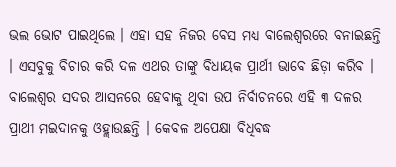ଭଲ ଭୋଟ ପାଇଥିଲେ । ଏହା ସହ ନିଜର ବେସ ମଧ୍ୟ ବାଲେଶ୍ୱରରେ ବନାଇଛନ୍ତି । ଏସବୁକୁ ବିଚାର କରି ଦଳ ଏଥର ତାଙ୍କୁ ବିଧାୟକ ପ୍ରାର୍ଥୀ ଭାବେ ଛିଡ଼ା କରିବ । ବାଲେଶ୍ୱର ସଦର ଆସନରେ ହେବାକୁ ଥିବା ଉପ ନିର୍ବାଚନରେ ଏହି ୩ ଦଳର ପ୍ରାଥୀ ମଇଦାନକୁ ଓହ୍ଲାଉଛନ୍ତି । କେବଳ ଅପେକ୍ଷା ବିଧିବଦ୍ଧ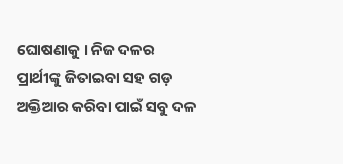ଘୋଷଣାକୁ । ନିଜ ଦଳର ପ୍ରାର୍ଥୀଙ୍କୁ ଜିତାଇବା ସହ ଗଡ଼ ଅକ୍ତିଆର କରିବା ପାଇଁ ସବୁ ଦଳ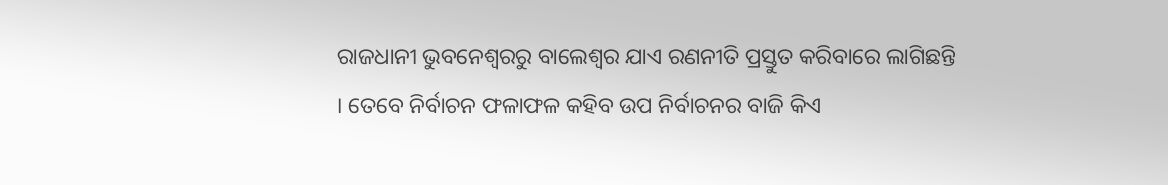ରାଜଧାନୀ ଭୁବନେଶ୍ୱରରୁ ବାଲେଶ୍ୱର ଯାଏ ରଣନୀତି ପ୍ରସ୍ତୁତ କରିବାରେ ଲାଗିଛନ୍ତି । ତେବେ ନିର୍ବାଚନ ଫଳାଫଳ କହିବ ଉପ ନିର୍ବାଚନର ବାଜି କିଏ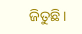ଜିତୁଛି ।